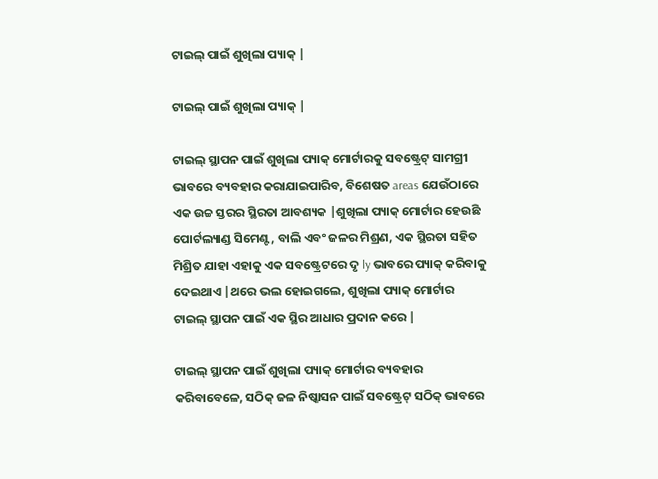ଟାଇଲ୍ ପାଇଁ ଶୁଖିଲା ପ୍ୟାକ୍ |

ଟାଇଲ୍ ପାଇଁ ଶୁଖିଲା ପ୍ୟାକ୍ |

ଟାଇଲ୍ ସ୍ଥାପନ ପାଇଁ ଶୁଖିଲା ପ୍ୟାକ୍ ମୋର୍ଟାରକୁ ସବଷ୍ଟ୍ରେଟ୍ ସାମଗ୍ରୀ ଭାବରେ ବ୍ୟବହାର କରାଯାଇପାରିବ, ବିଶେଷତ areas ଯେଉଁଠାରେ ଏକ ଉଚ୍ଚ ସ୍ତରର ସ୍ଥିରତା ଆବଶ୍ୟକ |ଶୁଖିଲା ପ୍ୟାକ୍ ମୋର୍ଟାର ହେଉଛି ପୋର୍ଟଲ୍ୟାଣ୍ଡ ସିମେଣ୍ଟ, ବାଲି ଏବଂ ଜଳର ମିଶ୍ରଣ, ଏକ ସ୍ଥିରତା ସହିତ ମିଶ୍ରିତ ଯାହା ଏହାକୁ ଏକ ସବଷ୍ଟ୍ରେଟରେ ଦୃ ly ଭାବରେ ପ୍ୟାକ୍ କରିବାକୁ ଦେଇଥାଏ |ଥରେ ଭଲ ହୋଇଗଲେ, ଶୁଖିଲା ପ୍ୟାକ୍ ମୋର୍ଟାର ଟାଇଲ୍ ସ୍ଥାପନ ପାଇଁ ଏକ ସ୍ଥିର ଆଧାର ପ୍ରଦାନ କରେ |

ଟାଇଲ୍ ସ୍ଥାପନ ପାଇଁ ଶୁଖିଲା ପ୍ୟାକ୍ ମୋର୍ଟାର ବ୍ୟବହାର କରିବାବେଳେ, ସଠିକ୍ ଜଳ ନିଷ୍କାସନ ପାଇଁ ସବଷ୍ଟ୍ରେଟ୍ ସଠିକ୍ ଭାବରେ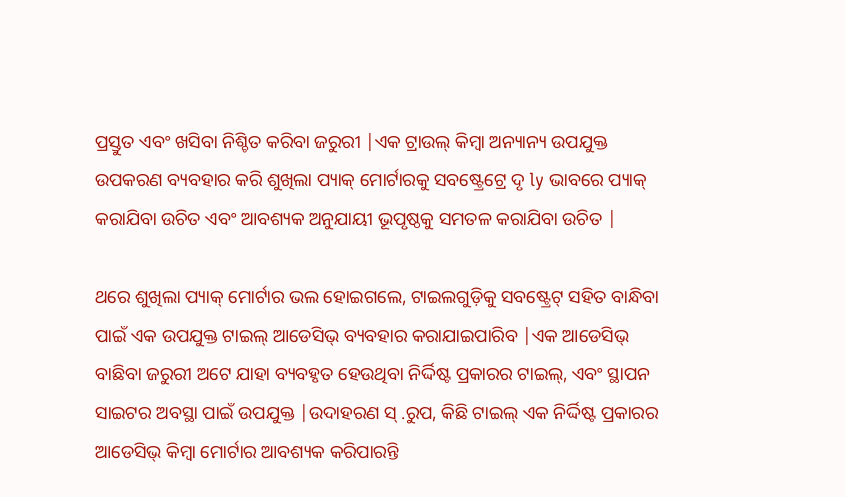ପ୍ରସ୍ତୁତ ଏବଂ ଖସିବା ନିଶ୍ଚିତ କରିବା ଜରୁରୀ |ଏକ ଟ୍ରାଉଲ୍ କିମ୍ବା ଅନ୍ୟାନ୍ୟ ଉପଯୁକ୍ତ ଉପକରଣ ବ୍ୟବହାର କରି ଶୁଖିଲା ପ୍ୟାକ୍ ମୋର୍ଟାରକୁ ସବଷ୍ଟ୍ରେଟ୍ରେ ଦୃ ly ଭାବରେ ପ୍ୟାକ୍ କରାଯିବା ଉଚିତ ଏବଂ ଆବଶ୍ୟକ ଅନୁଯାୟୀ ଭୂପୃଷ୍ଠକୁ ସମତଳ କରାଯିବା ଉଚିତ |

ଥରେ ଶୁଖିଲା ପ୍ୟାକ୍ ମୋର୍ଟାର ଭଲ ହୋଇଗଲେ, ଟାଇଲଗୁଡ଼ିକୁ ସବଷ୍ଟ୍ରେଟ୍ ସହିତ ବାନ୍ଧିବା ପାଇଁ ଏକ ଉପଯୁକ୍ତ ଟାଇଲ୍ ଆଡେସିଭ୍ ବ୍ୟବହାର କରାଯାଇପାରିବ |ଏକ ଆଡେସିଭ୍ ବାଛିବା ଜରୁରୀ ଅଟେ ଯାହା ବ୍ୟବହୃତ ହେଉଥିବା ନିର୍ଦ୍ଦିଷ୍ଟ ପ୍ରକାରର ଟାଇଲ୍, ଏବଂ ସ୍ଥାପନ ସାଇଟର ଅବସ୍ଥା ପାଇଁ ଉପଯୁକ୍ତ |ଉଦାହରଣ ସ୍ .ରୁପ, କିଛି ଟାଇଲ୍ ଏକ ନିର୍ଦ୍ଦିଷ୍ଟ ପ୍ରକାରର ଆଡେସିଭ୍ କିମ୍ବା ମୋର୍ଟାର ଆବଶ୍ୟକ କରିପାରନ୍ତି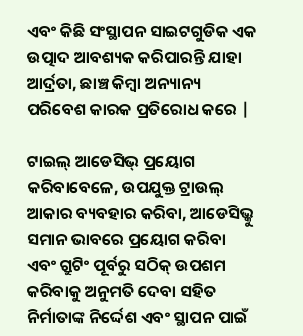ଏବଂ କିଛି ସଂସ୍ଥାପନ ସାଇଟଗୁଡିକ ଏକ ଉତ୍ପାଦ ଆବଶ୍ୟକ କରିପାରନ୍ତି ଯାହା ଆର୍ଦ୍ରତା, ଛାଞ୍ଚ କିମ୍ବା ଅନ୍ୟାନ୍ୟ ପରିବେଶ କାରକ ପ୍ରତିରୋଧ କରେ |

ଟାଇଲ୍ ଆଡେସିଭ୍ ପ୍ରୟୋଗ କରିବାବେଳେ, ଉପଯୁକ୍ତ ଟ୍ରାଉଲ୍ ଆକାର ବ୍ୟବହାର କରିବା, ଆଡେସିଭ୍କୁ ସମାନ ଭାବରେ ପ୍ରୟୋଗ କରିବା ଏବଂ ଗ୍ରୁଟିଂ ପୂର୍ବରୁ ସଠିକ୍ ଉପଶମ କରିବାକୁ ଅନୁମତି ଦେବା ସହିତ ନିର୍ମାତାଙ୍କ ନିର୍ଦ୍ଦେଶ ଏବଂ ସ୍ଥାପନ ପାଇଁ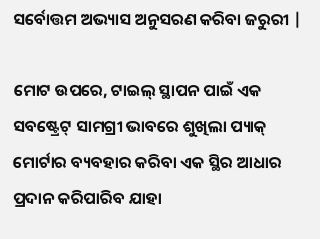ସର୍ବୋତ୍ତମ ଅଭ୍ୟାସ ଅନୁସରଣ କରିବା ଜରୁରୀ |

ମୋଟ ଉପରେ, ଟାଇଲ୍ ସ୍ଥାପନ ପାଇଁ ଏକ ସବଷ୍ଟ୍ରେଟ୍ ସାମଗ୍ରୀ ଭାବରେ ଶୁଖିଲା ପ୍ୟାକ୍ ମୋର୍ଟାର ବ୍ୟବହାର କରିବା ଏକ ସ୍ଥିର ଆଧାର ପ୍ରଦାନ କରିପାରିବ ଯାହା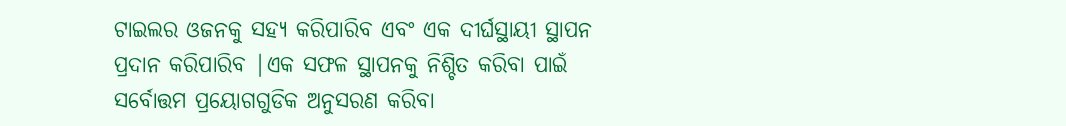ଟାଇଲର ଓଜନକୁ ସହ୍ୟ କରିପାରିବ ଏବଂ ଏକ ଦୀର୍ଘସ୍ଥାୟୀ ସ୍ଥାପନ ପ୍ରଦାନ କରିପାରିବ |ଏକ ସଫଳ ସ୍ଥାପନକୁ ନିଶ୍ଚିତ କରିବା ପାଇଁ ସର୍ବୋତ୍ତମ ପ୍ରୟୋଗଗୁଡିକ ଅନୁସରଣ କରିବା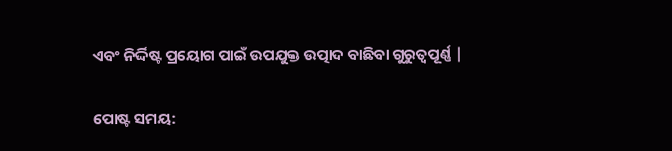ଏବଂ ନିର୍ଦ୍ଦିଷ୍ଟ ପ୍ରୟୋଗ ପାଇଁ ଉପଯୁକ୍ତ ଉତ୍ପାଦ ବାଛିବା ଗୁରୁତ୍ୱପୂର୍ଣ୍ଣ |


ପୋଷ୍ଟ ସମୟ: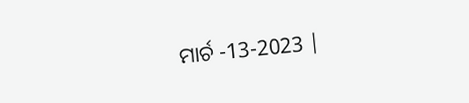ମାର୍ଚ -13-2023 |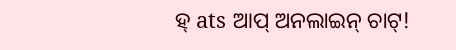ହ୍ ats ଆପ୍ ଅନଲାଇନ୍ ଚାଟ୍!